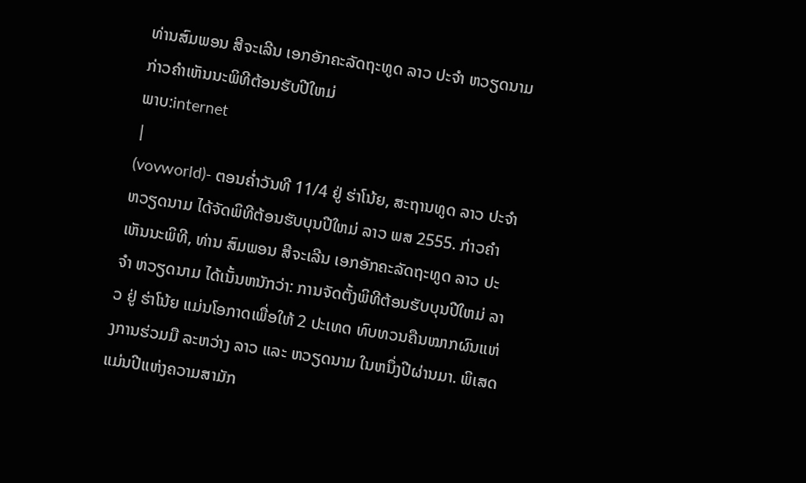ທ່ານສົມພອນ ສີຈະເລີນ ເອກອັກຄະລັດຖະທູດ ລາວ ປະຈຳ ຫວຽດນາມ ກ່າວຄຳເຫັນນະພິທີຕ້ອນຮັບປີໃຫມ່
ພາບ:internet
|
(vovworld)- ຕອນຄ່ຳວັນທີ 11/4 ຢູ່ ຮ່າໂນ້ຍ, ສະຖານທູດ ລາວ ປະຈຳ ຫວຽດນາມ ໄດ້ຈັດພິທີຕ້ອນຮັບບຸນປີໃຫມ່ ລາວ ພສ 2555. ກ່າວຄຳເຫັນນະພິທີ, ທ່ານ ສົມພອນ ສີຈະເລີນ ເອກອັກຄະລັດຖະທູດ ລາວ ປະຈຳ ຫວຽດນາມ ໄດ້ເນັ້ນຫນັກວ່າ: ການຈັດຕັ້ງພິທີຕ້ອນຮັບບຸນປີໃຫມ່ ລາວ ຢູ່ ຮ່າໂນ້ຍ ແມ່ນໂອກາດເພື່ອໃຫ້ 2 ປະເທດ ທົບທວນຄືນໝາກຜົນແຫ່ງການຮ່ວມມື ລະຫວ່າງ ລາວ ແລະ ຫວຽດນາມ ໃນຫນຶ່ງປີຜ່ານມາ. ພິເສດ ແມ່ນປີແຫ່ງຄວາມສາມັກ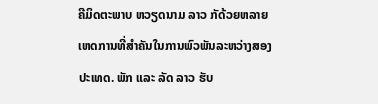ຄີມິດຕະພາບ ຫວຽດນາມ ລາວ ກັດ້ວຍຫລາຍເຫດການທີ່ສຳຄັນໃນການພົວພັນລະຫວ່າງສອງປະເທດ. ພັກ ແລະ ລັດ ລາວ ຮັບ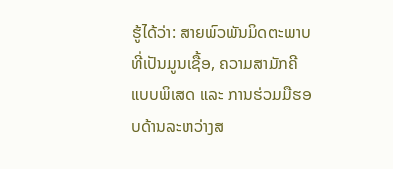ຮູ້ໄດ້ວ່າ: ສາຍພົວພັນມິດຕະພາບທີ່ເປັນມູນເຊື້ອ, ຄວາມສາມັກຄີແບບພິເສດ ແລະ ການຮ່ວມມືຮອບດ້ານລະຫວ່າງສ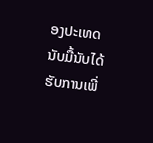ອງປະເທດນັບມື້ນັບໄດ້ຮັບການເພີ່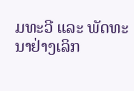ມທະວີ ແລະ ພັດທະນາຢ່າງເລິກ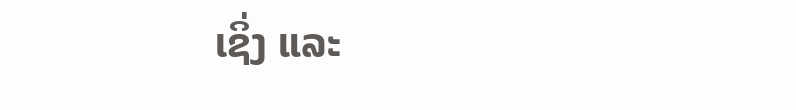ເຊິ່ງ ແລະ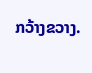ກວ້າງຂວາງ.